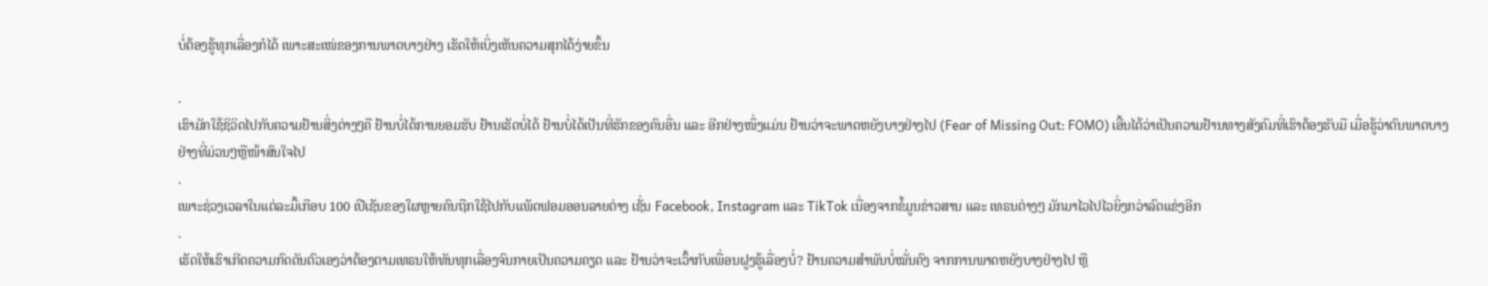ບໍ່ຕ້ອງຮູ້ທຸກເລື່ອງກໍໄດ້ ເພາະສະເໜ່ຂອງການພາດບາງຢ່າງ ເຮັດໃຫ້ເບິ່ງເຫັນຄວາມສຸກໄດ້ງ່າຍຂຶ້ນ

.
ເຮົາມັກໃຊ້ຊິວິດໄປກັບຄວາມຢ້ານສິ່ງຕ່າງໆຄື ຢ້ານບໍ່ໄດ້ການຍອມຮັບ ຢ້ານເຮັດບໍ່ໄດ້ ຢ້ານບໍ່ໄດ້ເປັນທີ່ຮັກຂອງຄົນອື່ນ ແລະ ອີກຢ່າງໜຶ່ງແມ່ນ ຢ້ານວ່າຈະພາດຫຍັງບາງຢ່າງໄປ (Fear of Missing Out: FOMO) ເອີ້ນໄດ້ວ່າເປັນຄວາມຢ້ານທາງສັງຄົມທີ່ເຮົາຕ້ອງຮັບມື ເມື່ອຮູ້ວ່າຕົນພາດບາງຢ່າງທີ່ມ່ວນໆຫຼືໜ້າສົນໃຈໄປ
.
ເພາະຊ່ວງເວລາໃນແຕ່ລະມື້ເກືອບ 100 ເປີເຊັນຂອງໃຜຫຼາຍຄົນຖືກໃຊ້ໄປກັບແພັດຟອມອອນລາຍຕ່າງ ເຊັ່ນ Facebook, Instagram ແລະ TikTok ເນື່ອງຈາກຂໍ້ມູນຂ່າວສານ ແລະ ເທຣນຕ່າງໆ ມັກມາໄວໄປໄວຍິ່ງກວ່າລົດແຂ່ງອີກ
.
ເຮັດໃຫ້ເຮົາເກີດຄວາມກົດດັນຕົວເອງວ່າຕ້ອງຕາມເທຣນໃຫ້ທັນທຸກເລື່ອງຈົນກາຍເປັນຄວາມຄຽດ ແລະ ຢ້ານວ່າຈະເວົ້າກັບເພື່ອນຝູງຮູ້ເລື່ອງບໍ່? ຢ້ານຄວາມສຳພັນບໍ່ໝັ່ນຄົງ ຈາກການພາດຫຍັງບາງຢ່າງໄປ ຫຼື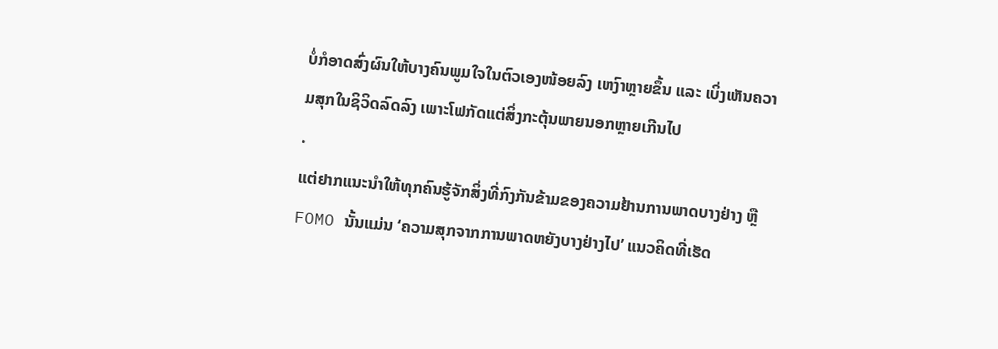ບໍ່ກໍອາດສົ່ງຜົນໃຫ້ບາງຄົນພູມໃຈໃນຕົວເອງໜ້ອຍລົງ ເຫງົາຫຼາຍຂຶ້ນ ແລະ ເບິ່ງເຫັນຄວາມສຸກໃນຊິວິດລົດລົງ ເພາະໂຟກັດແຕ່ສິ່ງກະຕຸ້ນພາຍນອກຫຼາຍເກີນໄປ
.
ແຕ່ຢາກແນະນຳໃຫ້ທຸກຄົນຮູ້ຈັກສິ່ງທີ່ກົງກັນຂ້າມຂອງຄວາມຢ້ານການພາດບາງຢ່າງ ຫຼື FOMO ນັ້ນແມ່ນ ‘ຄວາມສຸກຈາກການພາດຫຍັງບາງຢ່າງໄປ’ ແນວຄິດທີ່ເຮັດ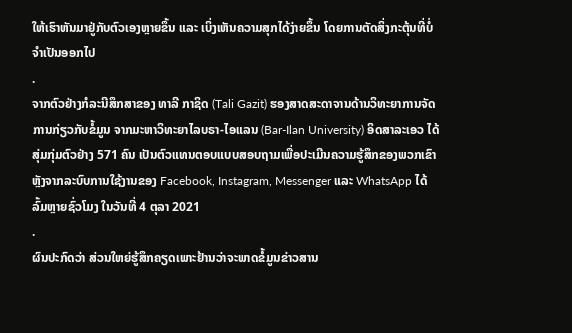ໃຫ້ເຮົາຫັນມາຢູ່ກັບຕົວເອງຫຼາຍຂຶ້ນ ແລະ ເບິ່ງເຫັນຄວາມສຸກໄດ້ງ່າຍຂຶ້ນ ໂດຍການຕັດສິ່ງກະຕຸ້ນທີ່ບໍ່ຈຳເປັນອອກໄປ
.
ຈາກຕົວຢ່າງກໍລະນີສຶກສາຂອງ ທາລີ ກາຊິດ (Tali Gazit) ຮອງສາດສະດາຈານດ້ານວິທະຍາການຈັດການກ່ຽວກັບຂໍ້ມູນ ຈາກມະຫາວິທະຍາໄລບຣາ-ໄອແລນ (Bar-Ilan University) ອິດສາລະເອວ ໄດ້ສຸ່ມກຸ່ມຕົວຢ່າງ 571 ຄົນ ເປັນຕົວແທນຕອບແບບສອບຖາມເພື່ອປະເມີນຄວາມຮູ້ສຶກຂອງພວກເຂົາ ຫຼັງຈາກລະບົບການໃຊ້ງານຂອງ Facebook, Instagram, Messenger ແລະ WhatsApp ໄດ້ລົ້ມຫຼາຍຊົ່ວໂມງ ໃນວັນທີ່ 4 ຕຸລາ 2021
.
ຜົນປະກົດວ່າ ສ່ວນໃຫຍ່ຮູ້ສຶກຄຽດເພາະຢ້ານວ່າຈະພາດຂໍ້ມູນຂ່າວສານ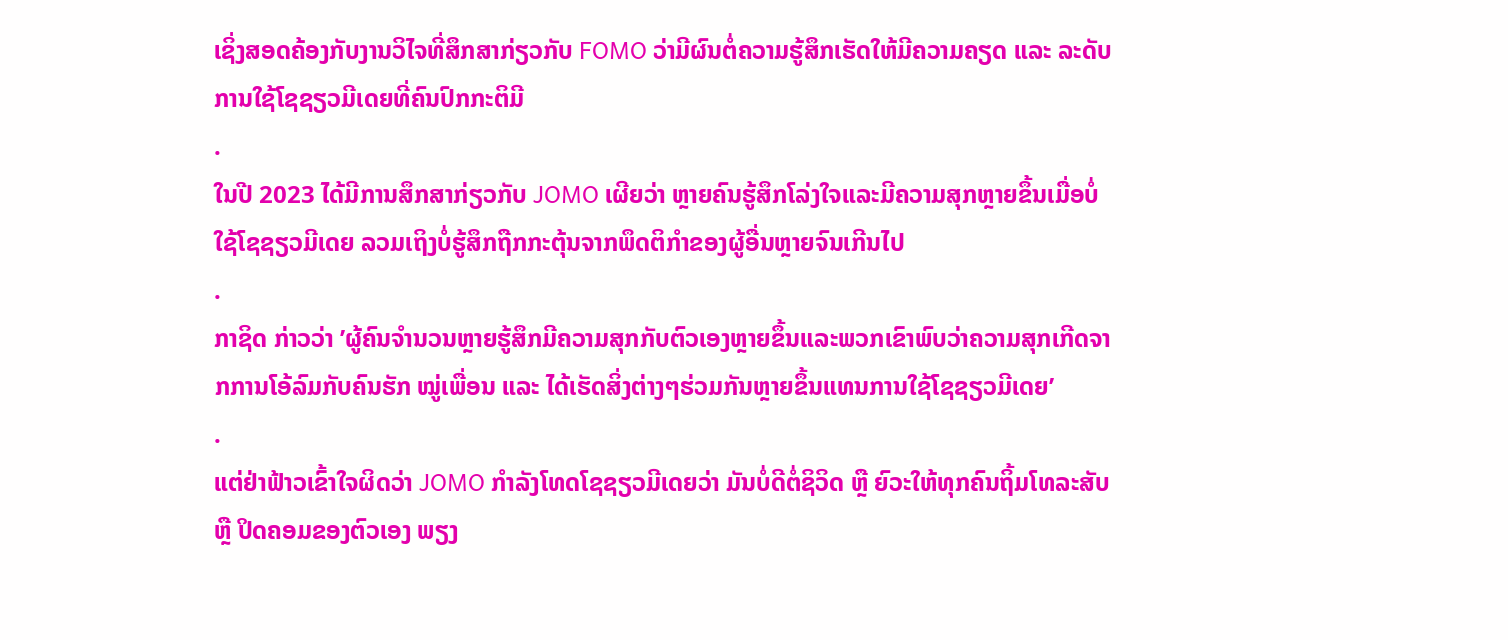ເຊິ່ງສອດຄ້ອງກັບງານວິໄຈທີ່ສຶກສາກ່ຽວກັບ FOMO ວ່າມີຜົນຕໍ່ຄວາມຮູ້ສຶກເຮັດໃຫ້ມີຄວາມຄຽດ ແລະ ລະດັບການໃຊ້ໂຊຊຽວມີເດຍທີ່ຄົນປົກກະຕິມີ
.
ໃນປີ 2023 ໄດ້ມີການສຶກສາກ່ຽວກັບ JOMO ເຜີຍວ່າ ຫຼາຍຄົນຮູ້ສຶກໂລ່ງໃຈແລະມີຄວາມສຸກຫຼາຍຂຶ້ນເມື່ອບໍ່ໃຊ້ໂຊຊຽວມີເດຍ ລວມເຖິງບໍ່ຮູ້ສຶກຖືກກະຕຸ້ນຈາກພຶດຕິກຳຂອງຜູ້ອື່ນຫຼາຍຈົນເກີນໄປ
.
ກາຊິດ ກ່າວວ່າ ’ຜູ້ຄົນຈຳນວນຫຼາຍຮູ້ສຶກມີຄວາມສຸກກັບຕົວເອງຫຼາຍຂຶ້ນແລະພວກເຂົາພົບວ່າຄວາມສຸກເກີດຈາກການໂອ້ລົມກັບຄົນຮັກ ໝູ່ເພື່ອນ ແລະ ໄດ້ເຮັດສິ່ງຕ່າງໆຮ່ວມກັນຫຼາຍຂຶ້ນແທນການໃຊ້ໂຊຊຽວມີເດຍ’
.
ແຕ່ຢ່າຟ້າວເຂົ້າໃຈຜິດວ່າ JOMO ກຳລັງໂທດໂຊຊຽວມີເດຍວ່າ ມັນບໍ່ດີຕໍ່ຊິວິດ ຫຼື ຍົວະໃຫ້ທຸກຄົນຖິ້ມໂທລະສັບ ຫຼື ປິດຄອມຂອງຕົວເອງ ພຽງ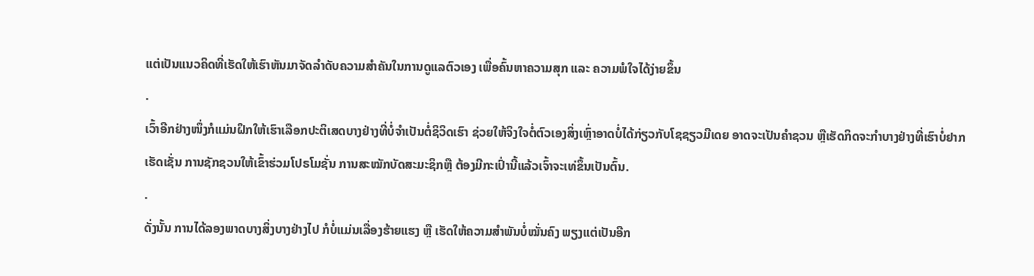ແຕ່ເປັນແນວຄິດທີ່ເຮັດໃຫ້ເຮົາຫັນມາຈັດລຳດັບຄວາມສຳຄັນໃນການດູແລຕົວເອງ ເພື່ອຄົ້ນຫາຄວາມສຸກ ແລະ ຄວາມພໍໃຈໄດ້ງ່າຍຂຶ້ນ
.
ເວົ້າອີກຢ່າງໜຶ່ງກໍແມ່ນຝຶກໃຫ້ເຮົາເລືອກປະຕິເສດບາງຢ່າງທີ່ບໍ່ຈຳເປັນຕໍ່ຊິວິດເຮົາ ຊ່ວຍໃຫ້ຈິງໃຈຕໍ່ຕົວເອງສິ່ງເຫຼົ່າອາດບໍ່ໄດ້ກ່ຽວກັບໂຊຊຽວມີເດຍ ອາດຈະເປັນຄຳຊວນ ຫຼືເຮັດກິດຈະກຳບາງຢ່າງທີ່ເຮົາບໍ່ຢາກເຮັດເຊັ່ນ ການຊັກຊວນໃຫ້ເຂົ້າຮ່ວມໂປຣໂມຊັ່ນ ການສະໝັກບັດສະມະຊິກຫຼື ຕ້ອງມີກະເປົ່ານີ້ແລ້ວເຈົ້າຈະເທ່ຂຶ້ນເປັນຕົ້ນ.
.
ດັ່ງນັ້ນ ການໄດ້ລອງພາດບາງສິ່ງບາງຢ່າງໄປ ກໍບໍ່ແມ່ນເລື່ອງຮ້າຍແຮງ ຫຼື ເຮັດໃຫ້ຄວາມສຳພັນບໍ່ໝັ່ນຄົງ ພຽງແຕ່ເປັນອີກ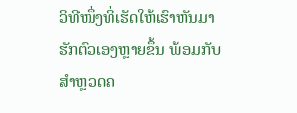ວິທີໜຶ່ງທິ່ເຮັດໃຫ້ເຮົາຫັນມາຮັກຕົວເອງຫຼາຍຂຶ້ນ ພ້ອມກັບສຳຫຼວດຄ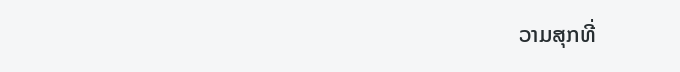ວາມສຸກທີ່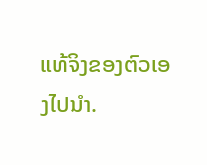ແທ້ຈິງຂອງຕົວເອງໄປນຳ.